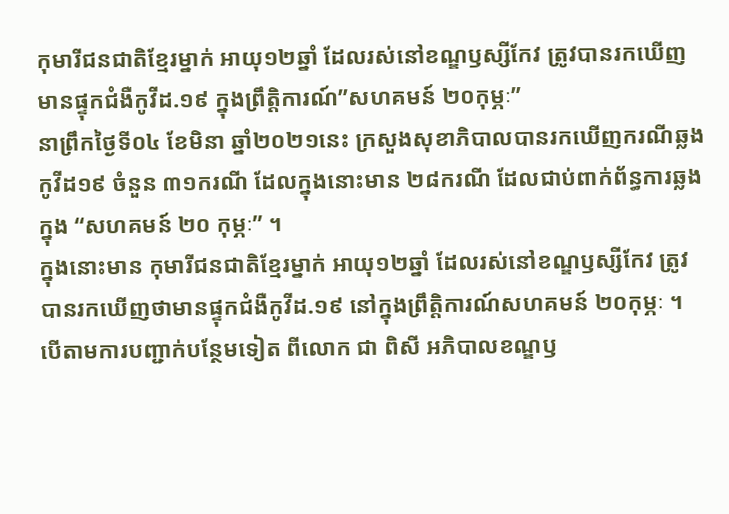កុមារីជនជាតិខ្មែរម្នាក់ អាយុ១២ឆ្នាំ ដែលរស់នៅខណ្ឌឫស្សីកែវ ត្រូវបានរកឃើញមានផ្ទុកជំងឺកូវីដ.១៩ ក្នុងព្រឹត្តិការណ៍”សហគមន៍ ២០កុម្ភៈ”
នាព្រឹកថ្ងៃទី០៤ ខែមិនា ឆ្នាំ២០២១នេះ ក្រសួងសុខាភិបាលបានរកឃើញករណីឆ្លងកូវីដ១៩ ចំនួន ៣១ករណី ដែលក្នុងនោះមាន ២៨ករណី ដែលជាប់ពាក់ព័ន្ធការឆ្លងក្នុង “សហគមន៍ ២០ កុម្ភៈ” ។
ក្នុងនោះមាន កុមារីជនជាតិខ្មែរម្នាក់ អាយុ១២ឆ្នាំ ដែលរស់នៅខណ្ឌឫស្សីកែវ ត្រូវបានរកឃើញថាមានផ្ទុកជំងឺកូវីដ.១៩ នៅក្នុងព្រឹត្តិការណ៍សហគមន៍ ២០កុម្ភៈ ។
បើតាមការបញ្ជាក់បន្ថែមទៀត ពីលោក ជា ពិសី អភិបាលខណ្ឌឫ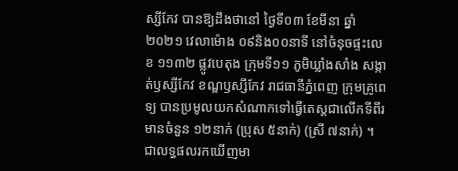ស្សីកែវ បានឱ្យដឹងថានៅ ថ្ងៃទី០៣ ខែមីនា ឆ្នាំ ២០២១ វេលាម៉ោង ០៩និង០០នាទី នៅចំនុចផ្ទះលេខ ១១៣២ ផ្លូវបេតុង ក្រុមទី១១ ភូមិឃ្លាំងសាំង សង្កាត់ឫស្សីកែវ ខណ្ឌឫស្សីកែវ រាជធានីភ្នំពេញ ក្រុមគ្រូពេទ្យ បានប្រមូលយកសំណាកទៅធ្វើតេស្ដជាលើកទីពីរ មានចំនួន ១២នាក់ (ប្រុស ៥នាក់) (ស្រី ៧នាក់) ។
ជាលទ្ធផលរកឃើញមា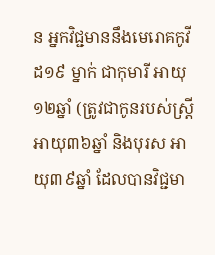ន អ្នកវិជ្ជមាននឹងមេរោគកូវីដ១៩ ម្នាក់ ជាកុមារី អាយុ១២ឆ្នាំ (ត្រូវជាកូនរបស់ស្ត្រី អាយុ៣៦ឆ្នាំ និងបុរស អាយុ៣៩ឆ្នាំ ដែលបានវិជ្ជមា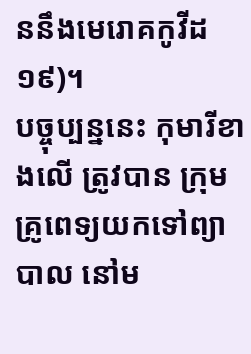ននឹងមេរោគកូវីដ១៩)។
បច្ចុប្បន្ននេះ កុមារីខាងលើ ត្រូវបាន ក្រុមគ្រូពេទ្យយកទៅព្យាបាល នៅម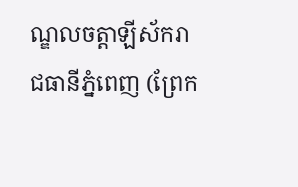ណ្ឌលចត្តាឡីស័ករាជធានីភ្នំពេញ (ព្រែក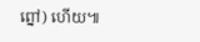ព្នៅ) ហើយ៕